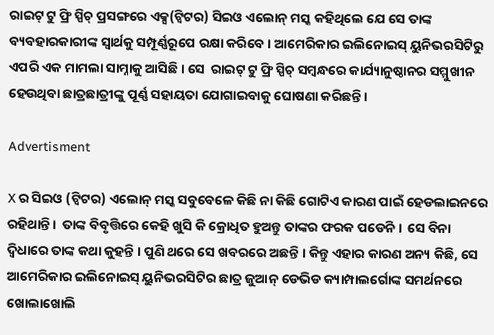ରାଇଟ୍ ଟୁ ଫ୍ରି ସ୍ପିଚ୍ ପ୍ରସଙ୍ଗରେ ଏକ୍ସ(ଟ୍ଵିଟର) ସିଇଓ ଏଲୋନ୍ ମସ୍କ କହିଥିଲେ ଯେ ସେ ତାଙ୍କ ବ୍ୟବହାରକାରୀଙ୍କ ସ୍ୱାର୍ଥକୁ ସମ୍ପୂର୍ଣ୍ଣରୂପେ ରକ୍ଷା କରିବେ । ଆମେରିକାର ଇଲିନୋଇସ୍ ୟୁନିଭରସିଟିରୁ ଏପରି ଏକ ମାମଲା ସାମ୍ନାକୁ ଆସିଛି । ସେ  ରାଇଟ୍ ଟୁ ଫ୍ରି ସ୍ପିଚ୍ ସମ୍ବନ୍ଧରେ କାର୍ଯ୍ୟାନୁଷ୍ଠାନର ସମ୍ମୁଖୀନ ହେଉଥିବା ଛାତ୍ରଛାତ୍ରୀଙ୍କୁ ପୂର୍ଣ୍ଣ ସହାୟତା ଯୋଗାଇବାକୁ ଘୋଷଣା କରିଛନ୍ତି ।

Advertisment

X ର ସିଇଓ (ଟ୍ୱିଟର) ଏଲୋନ୍ ମସ୍କ ସବୁବେଳେ କିଛି ନା କିଛି ଗୋଟିଏ କାରଣ ପାଇଁ ହେଡଲାଇନରେ ରହିଥାନ୍ତି ।  ତାଙ୍କ ବିବୃତ୍ତିରେ କେହି ଖୁସି କି କ୍ରୋଧିତ ହୁଅନ୍ତୁ ତାଙ୍କର ଫରକ ପଡେନି ।  ସେ ବିନା ଦ୍ୱିଧାରେ ତାଙ୍କ କଥା କୁହନ୍ତି । ପୁଣି ଥରେ ସେ ଖବରରେ ଅଛନ୍ତି । କିନ୍ତୁ ଏହାର କାରଣ ଅନ୍ୟ କିଛି, ସେ ଆମେରିକାର ଇଲିନୋଇସ୍ ୟୁନିଭରସିଟିର ଛାତ୍ର ଜୁଆନ୍ ଡେଭିଡ କ୍ୟାମ୍ପାଲର୍ଗୋଙ୍କ ସମର୍ଥନରେ ଖୋଲାଖୋଲି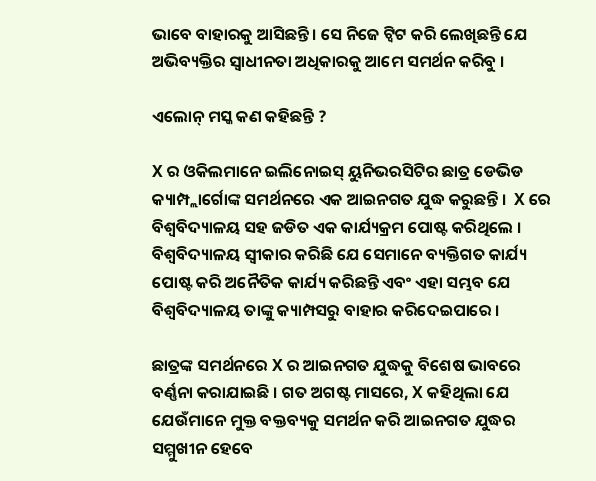ଭାବେ ବାହାରକୁ ଆସିଛନ୍ତି । ସେ ନିଜେ ଟ୍ୱିଟ କରି ଲେଖିଛନ୍ତି ଯେ ଅଭିବ୍ୟକ୍ତିର ସ୍ବାଧୀନତା ଅଧିକାରକୁ ଆମେ ସମର୍ଥନ କରିବୁ ।

ଏଲୋନ୍ ମସ୍କ କଣ କହିଛନ୍ତି ?

X ର ଓକିଲମାନେ ଇଲିନୋଇସ୍ ୟୁନିଭରସିଟିର ଛାତ୍ର ଡେଭିଡ କ୍ୟାମ୍ପ୍ଲାର୍ଗୋଙ୍କ ସମର୍ଥନରେ ଏକ ଆଇନଗତ ଯୁଦ୍ଧ କରୁଛନ୍ତି ।  X ରେ ବିଶ୍ୱବିଦ୍ୟାଳୟ ସହ ଜଡିତ ଏକ କାର୍ଯ୍ୟକ୍ରମ ପୋଷ୍ଟ କରିଥିଲେ । ବିଶ୍ୱବିଦ୍ୟାଳୟ ସ୍ଵୀକାର କରିଛି ଯେ ସେମାନେ ବ୍ୟକ୍ତିଗତ କାର୍ଯ୍ୟ ପୋଷ୍ଟ କରି ଅନୈତିକ କାର୍ଯ୍ୟ କରିଛନ୍ତି ଏବଂ ଏହା ସମ୍ଭବ ଯେ ବିଶ୍ୱବିଦ୍ୟାଳୟ ତାଙ୍କୁ କ୍ୟାମ୍ପସରୁ ବାହାର କରିଦେଇପାରେ ।

ଛାତ୍ରଙ୍କ ସମର୍ଥନରେ X ର ଆଇନଗତ ଯୁଦ୍ଧକୁ ବିଶେଷ ଭାବରେ ବର୍ଣ୍ଣନା କରାଯାଇଛି । ଗତ ଅଗଷ୍ଟ ମାସରେ, X କହିଥିଲା ଯେ ଯେଉଁମାନେ ମୁକ୍ତ ବକ୍ତବ୍ୟକୁ ସମର୍ଥନ କରି ଆଇନଗତ ଯୁଦ୍ଧର ସମ୍ମୁଖୀନ ହେବେ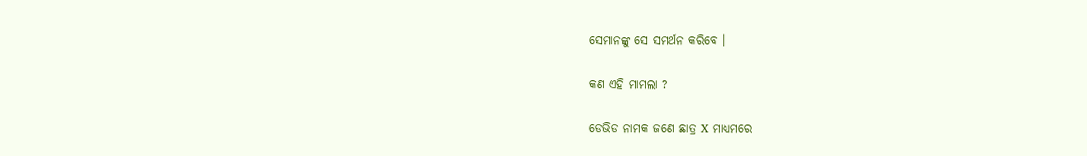ସେମାନଙ୍କୁ ସେ ସମର୍ଥନ କରିବେ ।

କଣ ଏହି ମାମଲା ?

ଡେଭିଡ ନାମକ ଜଣେ ଛାତ୍ର X ମାଧ୍ୟମରେ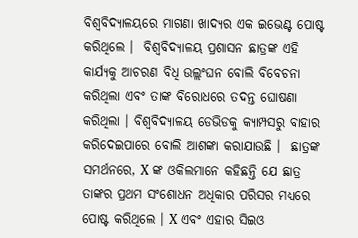ବିଶ୍ୱବିଦ୍ୟାଳୟରେ ମାଗଣା ଖାଦ୍ୟର ଏକ ଇଭେଣ୍ଟ ପୋଷ୍ଟ କରିଥିଲେ ।  ବିଶ୍ୱବିଦ୍ୟାଳୟ ପ୍ରଶାସନ ଛାତ୍ରଙ୍କ ଏହି କାର୍ଯ୍ୟକୁ ଆଚରଣ ବିଧି ଉଲ୍ଲଂଘନ ବୋଲି ବିବେଚନା କରିଥିଲା ଏବଂ ତାଙ୍କ ବିରୋଧରେ ତଦନ୍ତ ଘୋଷଣା କରିଥିଲା । ବିଶ୍ୱବିଦ୍ୟାଳୟ ଡେଭିଡକୁ କ୍ୟାମ୍ପସରୁ ବାହାର କରିଦେଇପାରେ ବୋଲି ଆଶଙ୍କା କରାଯାଉଛି ।  ଛାତ୍ରଙ୍କ ସମର୍ଥନରେ, X ଙ୍କ ଓକିଲମାନେ କହିଛନ୍ତି ଯେ ଛାତ୍ର ତାଙ୍କର ପ୍ରଥମ ସଂଶୋଧନ ଅଧିକାର ପରିସର ମଧ୍ୟରେ ପୋଷ୍ଟ କରିଥିଲେ । X ଏବଂ ଏହାର ସିଇଓ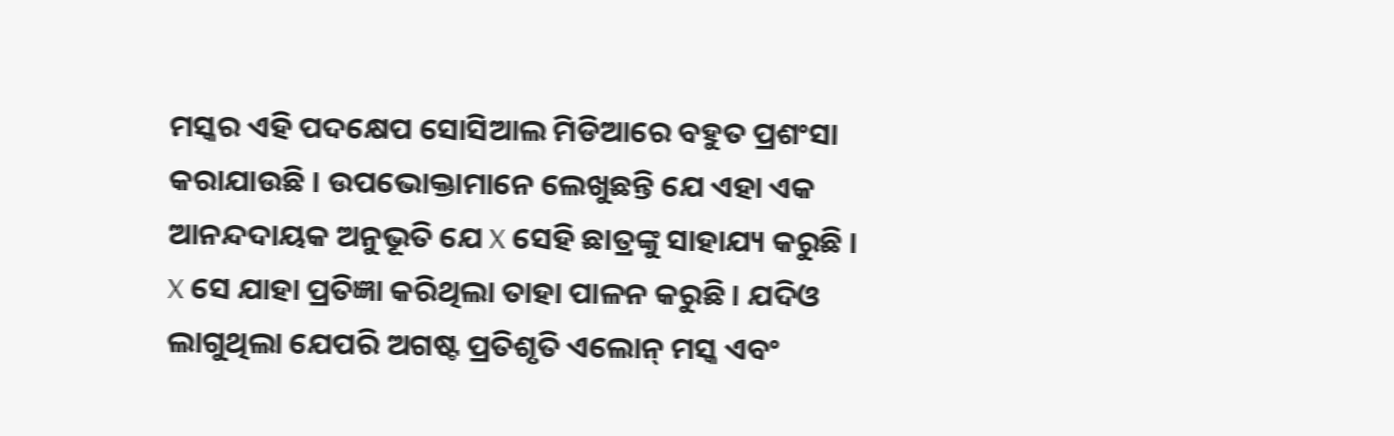ମସ୍କର ଏହି ପଦକ୍ଷେପ ସୋସିଆଲ ମିଡିଆରେ ବହୁତ ପ୍ରଶଂସା କରାଯାଉଛି । ଉପଭୋକ୍ତାମାନେ ଲେଖୁଛନ୍ତି ଯେ ଏହା ଏକ ଆନନ୍ଦଦାୟକ ଅନୁଭୂତି ଯେ X ସେହି ଛାତ୍ରଙ୍କୁ ସାହାଯ୍ୟ କରୁଛି ।  X ସେ ଯାହା ପ୍ରତିଜ୍ଞା କରିଥିଲା ତାହା ପାଳନ କରୁଛି । ଯଦିଓ ଲାଗୁଥିଲା ଯେପରି ଅଗଷ୍ଟ ପ୍ରତିଶୃତି ଏଲୋନ୍ ମସ୍କ ଏବଂ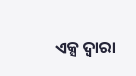ଏକ୍ସ ଦ୍ଵାରା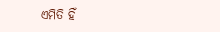ଏମିତି ହିଁ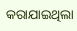କରାଯାଇଥିଲା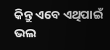କିନ୍ତୁ ଏବେ ଏଥିପାଇଁ ଭଲ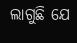ଲାଗୁଛି ଯେ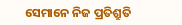ସେମାନେ ନିଜ ପ୍ରତିଶ୍ରୁତି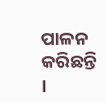ପାଳନ କରିଛନ୍ତି ।